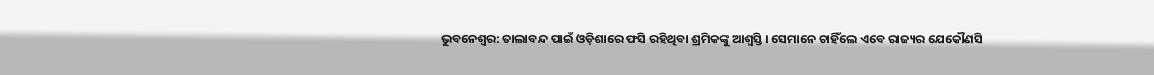ଭୁବନେଶ୍ୱର: ତାଲାବନ୍ଦ ପାଇଁ ଓଡ଼ିଶାରେ ଫସି ରହିଥିବା ଶ୍ରମିକଙ୍କୁ ଆଶ୍ୱସ୍ତି । ସେମାନେ ଚାହିଁଲେ ଏବେ ରାଜ୍ୟର ଯେକୌଣସି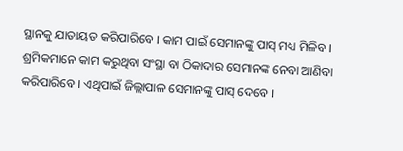ସ୍ଥାନକୁ ଯାତାୟତ କରିପାରିବେ । କାମ ପାଇଁ ସେମାନଙ୍କୁ ପାସ୍ ମଧ୍ୟ ମିଳିବ । ଶ୍ରମିକମାନେ କାମ କରୁଥିବା ସଂସ୍ଥା ବା ଠିକାଦାର ସେମାନଙ୍କ ନେବା ଆଣିବା କରିପାରିବେ । ଏଥିପାଇଁ ଜିଲ୍ଲାପାଳ ସେମାନଙ୍କୁ ପାସ୍ ଦେବେ ।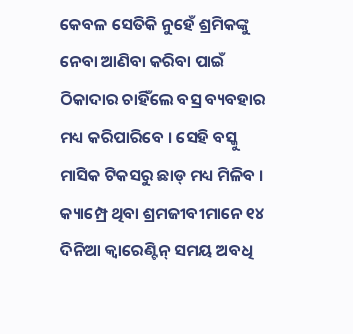କେବଳ ସେତିକି ନୁହେଁ ଶ୍ରମିକଙ୍କୁ ନେବା ଆଣିବା କରିବା ପାଇଁ ଠିକାଦାର ଚାହିଁଲେ ବସ୍ର ବ୍ୟବହାର ମଧ୍ୟ କରିପାରିବେ । ସେହି ବସ୍କୁ ମାସିକ ଟିକସରୁ ଛାଡ୍ ମଧ୍ୟ ମିଳିବ । କ୍ୟାମ୍ପ୍ରେ ଥିବା ଶ୍ରମଜୀବୀମାନେ ୧୪ ଦିନିଆ କ୍ବାରେଣ୍ଟିନ୍ ସମୟ ଅବଧି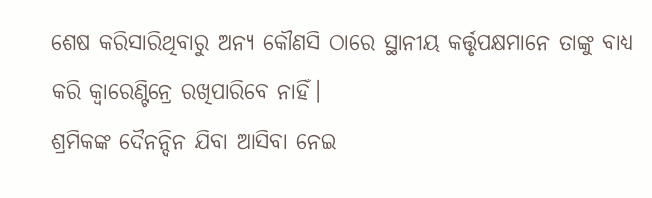ଶେଷ କରିସାରିଥିବାରୁ ଅନ୍ୟ କୌଣସି ଠାରେ ସ୍ଥାନୀୟ କର୍ତ୍ତୃପକ୍ଷମାନେ ତାଙ୍କୁ ବାଧ୍ୟ କରି କ୍ବାରେଣ୍ଟିନ୍ରେ ରଖିପାରିବେ ନାହିଁ।
ଶ୍ରମିକଙ୍କ ଦୈନନ୍ଦିନ ଯିବା ଆସିବା ନେଇ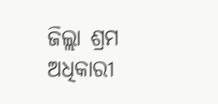ଜିଲ୍ଲା ଶ୍ରମ ଅଧିକାରୀ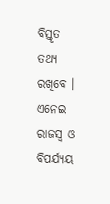ବିସ୍ତୃତ ତଥ୍ୟ ରଖିବେ । ଏନେଇ ରାଜସ୍ୱ ଓ ବିପର୍ଯ୍ୟୟ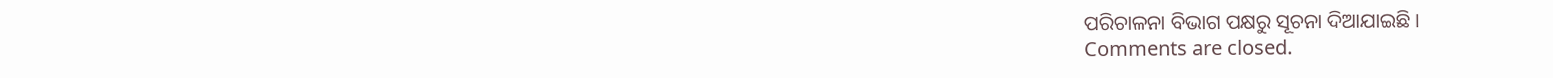ପରିଚାଳନା ବିଭାଗ ପକ୍ଷରୁ ସୂଚନା ଦିଆଯାଇଛି ।
Comments are closed.